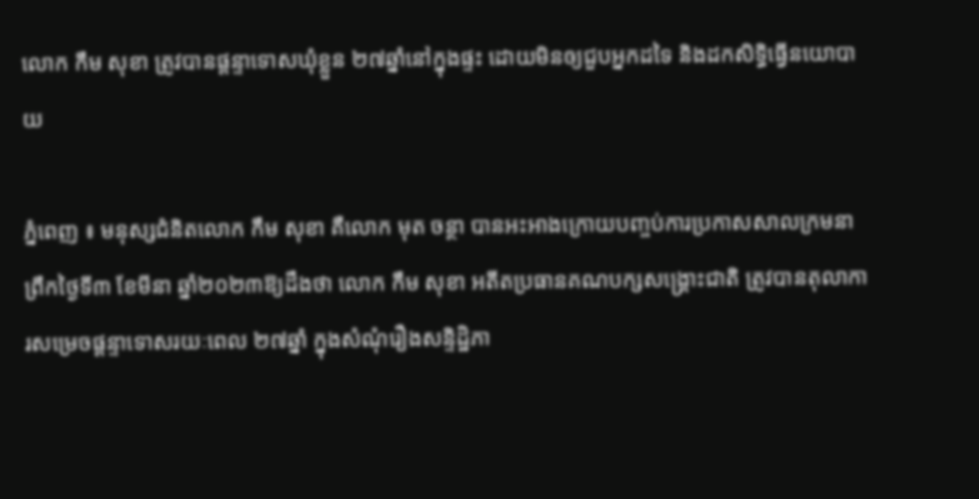លោក កឹម សុខា ត្រូវបានផ្តន្ទាទោសឃុំខ្លួន ២៧ឆ្នាំនៅក្នុងផ្ទះ ដោយមិនឲ្យជួបអ្នកដទៃ និងដកសិទ្ធិធ្វើនយោបាយ

ភ្នំពេញ ៖ មនុស្សជំនិតលោក កឹម សុខា គឺលោក មុត ចន្ថា បានអះអាងក្រោយបញ្ចប់ការប្រកាសសាលក្រមនាព្រឹកថ្ងៃទី៣ ខែមីនា ឆ្នាំ២០២៣ឱ្យដឹងថា លោក កឹម សុខា អតីតប្រធានគណបក្សសង្រ្គោះជាតិ ត្រូវបានតុលាការសម្រេចផ្ដន្ទាទោសរយៈពេល ២៧ឆ្នាំ ក្នុងសំណុំរឿងសន្ទិដ្ឋិភា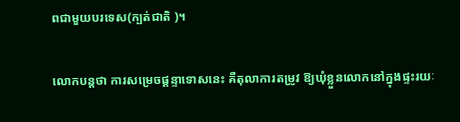ពជាមួយបរទេស(ក្បត់ជាតិ )។

លោកបន្តថា ការសម្រេចផ្តន្ទាទោសនេះ គឺតុលាការតម្រូវ ឱ្យឃុំខ្លួនលោកនៅក្នុងផ្ទះរយៈ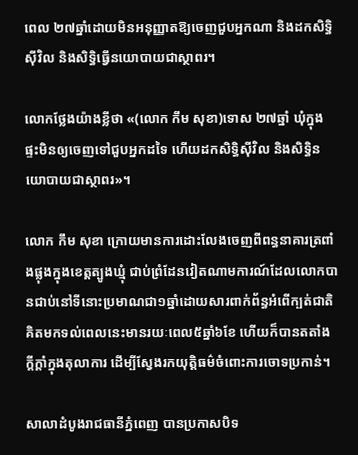ពេល ២៧ឆ្នាំដោយមិនអនុញ្ញាតឱ្យចេញជួបអ្នកណា និងដកសិទ្ធិស៊ីវិល និងសិទ្ធិធ្វើនយោបាយជាស្ថាពរ។

លោកថ្លែងយ៉ាងខ្លីថា «(លោក កឹម សុខា)ទោស ២៧ឆ្នាំ ឃុំក្នុងផ្ទះមិនឲ្យចេញទៅជួបអ្នកដទៃ ហើយដកសិទ្ធិស៊ីវិល និងសិទ្ធិនយោបាយជាស្ថាពរ»។

លោក កឹម សុខា ក្រោយមានការដោះលែងចេញពីពន្ធនាគារត្រពាំងផ្លុងក្នុងខេត្តត្បូងឃ្មុំ ជាប់ព្រំដែនវៀតណាមការណ៍ដែលលោកបានជាប់នៅទីនោះប្រមាណជា១ឆ្នាំដោយសារពាក់ព័ន្ធអំពើក្បត់ជាតិ គិតមកទល់ពេលនេះមានរយៈពេល៥ឆ្នាំ៦ខែ ហើយក៏បានតតាំងក្តីក្តាំក្នុងតុលាការ ដើម្បីស្វែងរកយុត្តិធម៌ចំពោះការចោទប្រកាន់។

សាលាដំបូងរាជធានីភ្នំពេញ បានប្រកាសបិទ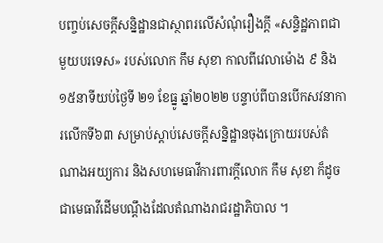បញ្ចប់សេចក្តីសន្និដ្ឋានជាស្ថាពរលើសំណុំរឿងក្តី «សន្ទិដ្ឋភាពជាមួយបរទេស» របស់លោក កឹម សុខា កាលពីវេលាម៉ោង ៩ និង១៥នាទីយប់ថ្ងៃទី ២១ ខែធ្នូ ឆ្នាំ២០២២ បន្ទាប់ពីបានបើកសវនាការលើកទី៦៣ សម្រាប់ស្តាប់សេចក្តីសន្និដ្ឋានចុងក្រោយរបស់តំណាងអយ្យការ និងសហមេធាវីការពារក្តីលោក កឹម សុខា ក៏ដូចជាមេធាវីដើមបណ្តឹងដែលតំណាងរាជរដ្ឋាភិបាល ។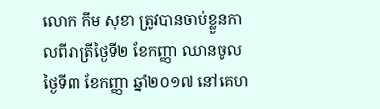លោក កឹម សុខា ត្រូវបានចាប់ខ្លួនកាលពីរាត្រីថ្ងៃទី២ ខែកញ្ញា ឈានចូលថ្ងៃទី៣ ខែកញ្ញា ឆ្នាំ២០១៧ នៅគេហ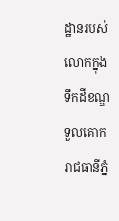ដ្ឋានរបស់លោកក្នុងទឹកដីខណ្ឌទួលគោក រាជធានីភ្នំ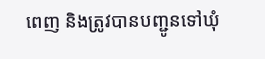ពេញ និងត្រូវបានបញ្ជូនទៅឃុំ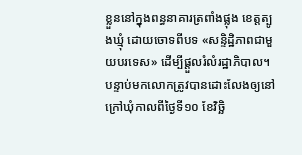ខ្លួននៅក្នុងពន្ធនាគារត្រពាំងផ្លុង ខេត្តត្បូងឃ្មុំ ដោយចោទពីបទ «សន្ទិដ្ឋិភាពជាមួយបរទេស» ដើម្បីផ្តួលរំលំរដ្ឋាភិបាល។ បន្ទាប់មកលោកត្រូវបានដោះលែងឲ្យនៅក្រៅឃុំកាលពីថ្ងៃទី១០ ខែវិច្ឆិ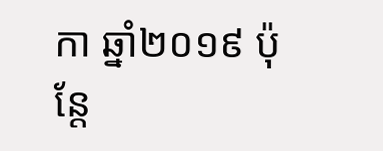កា ឆ្នាំ២០១៩ ប៉ុន្តែ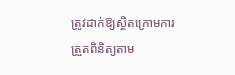ត្រូវដាក់ឱ្យស្ថិតក្រោមការត្រួតពិនិត្យតាម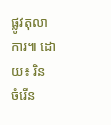ផ្លូវតុលាការ៕ ដោយ៖ រិន ចំរើន